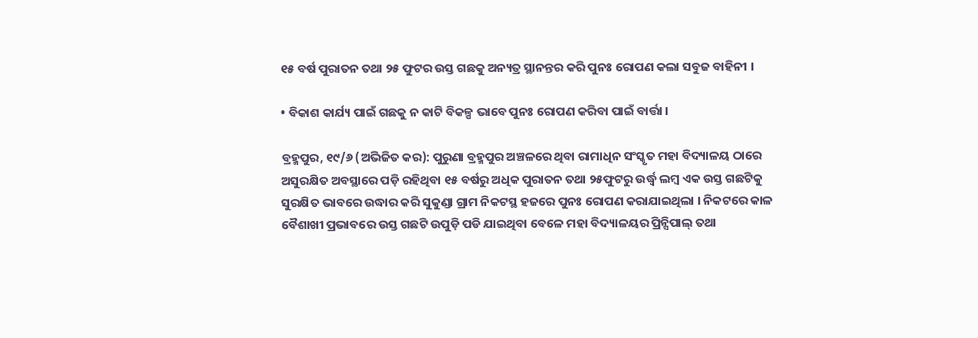୧୫ ବର୍ଷ ପୁରାତନ ତଥା ୨୫ ଫୁଟର ଉସ୍ତ ଗଛକୁ ଅନ୍ୟତ୍ର ସ୍ଥାନନ୍ତର କରି ପୁନଃ ରୋପଣ କଲା ସବୁଜ ବାହିନୀ ।

• ବିକାଶ କାର୍ଯ୍ୟ ପାଇଁ ଗଛକୁ ନ କାଟି ବିକଳ୍ପ ଭାବେ ପୁନଃ ରୋପଣ କରିବା ପାଇଁ ବାର୍ତ୍ତା ।

ବ୍ରହ୍ମପୁର, ୧୯/୬ (ଅଭିଜିତ କର): ପୁରୁଣା ବ୍ରହ୍ମପୁର ଅଞ୍ଚଳରେ ଥିବା ରାମାଧିନ ସଂସ୍କୃତ ମହା ବିଦ୍ୟାଳୟ ଠାରେ ଅସୁରକ୍ଷିତ ଅବସ୍ଥାରେ ପଡ଼ି ରହିଥିବା ୧୫ ବର୍ଷରୁ ଅଧିକ ପୁରାତନ ତଥା ୨୫ଫୁଟରୁ ଉର୍ଦ୍ଧ୍ବ ଲମ୍ବ ଏକ ଉସ୍ତ ଗଛଟିକୁ ସୁରକ୍ଷିତ ଭାବରେ ଉଦ୍ଧାର କରି ସୁକୁଣ୍ଡା ଗ୍ରାମ ନିକଟସ୍ଥ ହଜରେ ପୁନଃ ରୋପଣ କରାଯାଇଥିଲା । ନିକଟରେ କାଳ ବୈଶାଖୀ ପ୍ରଭାବରେ ଉସ୍ତ ଗଛଟି ଉପୁଡ଼ି ପଡି ଯାଇଥିବା ବେଳେ ମହା ବିଦ୍ୟାଳୟର ପ୍ରିନ୍ସିପାଲ୍ ତଥା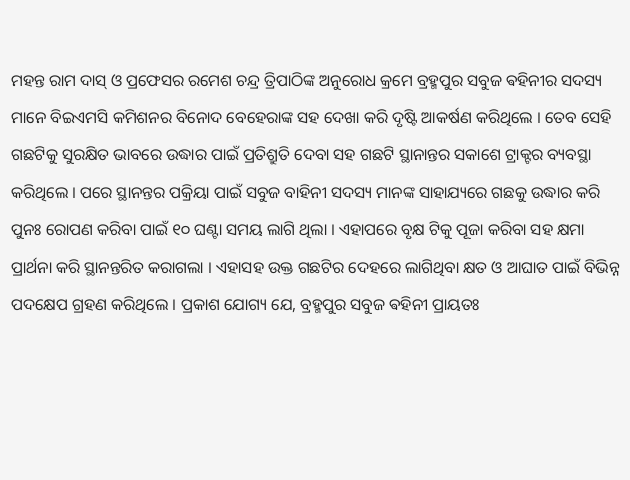ମହନ୍ତ ରାମ ଦାସ୍ ଓ ପ୍ରଫେସର ରମେଶ ଚନ୍ଦ୍ର ତ୍ରିପାଠିଙ୍କ ଅନୁରୋଧ କ୍ରମେ ବ୍ରହ୍ମପୁର ସବୁଜ ଵହିନୀର ସଦସ୍ୟ ମାନେ ବିଇଏମସି କମିଶନର ବିନୋଦ ବେହେରାଙ୍କ ସହ ଦେଖା କରି ଦୃଷ୍ଟି ଆକର୍ଷଣ କରିଥିଲେ । ତେବ ସେହି ଗଛଟିକୁ ସୁରକ୍ଷିତ ଭାବରେ ଉଦ୍ଧାର ପାଇଁ ପ୍ରତିଶ୍ରୁତି ଦେବା ସହ ଗଛଟି ସ୍ଥାନାନ୍ତର ସକାଶେ ଟ୍ରାକ୍ଟର ବ୍ୟବସ୍ଥା କରିଥିଲେ । ପରେ ସ୍ଥାନନ୍ତର ପକ୍ରିୟା ପାଇଁ ସବୁଜ ବାହିନୀ ସଦସ୍ୟ ମାନଙ୍କ ସାହାଯ୍ୟରେ ଗଛକୁ ଉଦ୍ଧାର କରି ପୁନଃ ରୋପଣ କରିବା ପାଇଁ ୧୦ ଘଣ୍ଟା ସମୟ ଲାଗି ଥିଲା । ଏହାପରେ ବୃକ୍ଷ ଟିକୁ ପୂଜା କରିବା ସହ କ୍ଷମା ପ୍ରାର୍ଥନା କରି ସ୍ଥାନନ୍ତରିତ କରାଗଲା । ଏହାସହ ଉକ୍ତ ଗଛଟିର ଦେହରେ ଲାଗିଥିବା କ୍ଷତ ଓ ଆଘାତ ପାଇଁ ବିଭିନ୍ନ ପଦକ୍ଷେପ ଗ୍ରହଣ କରିଥିଲେ । ପ୍ରକାଶ ଯୋଗ୍ୟ ଯେ, ବ୍ରହ୍ମପୁର ସବୁଜ ଵହିନୀ ପ୍ରାୟତଃ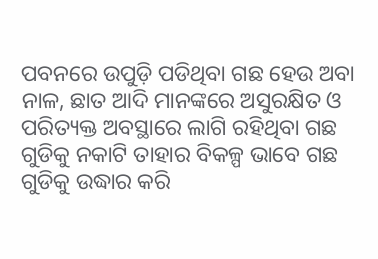ପବନରେ ଉପୁଡ଼ି ପଡିଥିବା ଗଛ ହେଉ ଅବା ନାଳ, ଛାତ ଆଦି ମାନଙ୍କରେ ଅସୁରକ୍ଷିତ ଓ ପରିତ୍ୟକ୍ତ ଅବସ୍ଥାରେ ଲାଗି ରହିଥିବା ଗଛ ଗୁଡିକୁ ନକାଟି ତାହାର ବିକଳ୍ପ ଭାବେ ଗଛ ଗୁଡିକୁ ଉଦ୍ଧାର କରି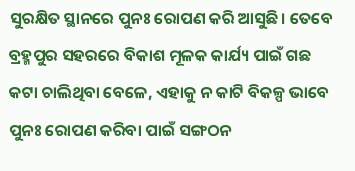ସୁରକ୍ଷିତ ସ୍ଥାନରେ ପୁନଃ ରୋପଣ କରି ଆସୁଛି। ତେବେ ବ୍ରହ୍ମପୁର ସହରରେ ବିକାଶ ମୂଳକ କାର୍ଯ୍ୟ ପାଇଁ ଗଛ କଟା ଚାଲିଥିବା ବେଳେ, ଏହାକୁ ନ କାଟି ବିକଳ୍ପ ଭାବେ ପୁନଃ ରୋପଣ କରିବା ପାଇଁ ସଙ୍ଗଠନ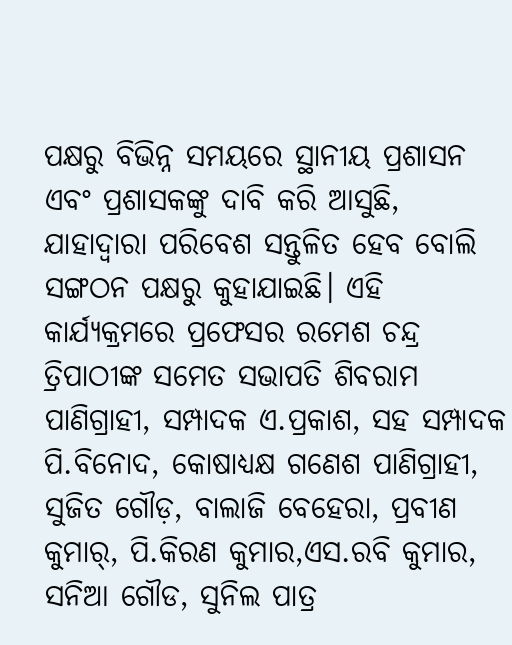ପକ୍ଷରୁ ବିଭିନ୍ନ ସମୟରେ ସ୍ଥାନୀୟ ପ୍ରଶାସନ ଏବଂ ପ୍ରଶାସକଙ୍କୁ ଦାବି କରି ଆସୁଛି, ଯାହାଦ୍ୱାରା ପରିବେଶ ସନ୍ତୁଳିତ ହେବ ବୋଲି ସଙ୍ଗଠନ ପକ୍ଷରୁ କୁହାଯାଇଛି। ଏହି କାର୍ଯ୍ୟକ୍ରମରେ ପ୍ରଫେସର ରମେଶ ଚନ୍ଦ୍ର ତ୍ରିପାଠୀଙ୍କ ସମେତ ସଭାପତି ଶିବରାମ ପାଣିଗ୍ରାହୀ, ସମ୍ପାଦକ ଏ.ପ୍ରକାଶ, ସହ ସମ୍ପାଦକ ପି.ବିନୋଦ, କୋଷାଧ୍ୟକ୍ଷ ଗଣେଶ ପାଣିଗ୍ରାହୀ, ସୁଜିତ ଗୌଡ଼, ବାଲାଜି ବେହେରା, ପ୍ରବୀଣ କୁମାର୍, ପି.କିରଣ କୁମାର,ଏସ.ରବି କୁମାର, ସନିଆ ଗୌଡ, ସୁନିଲ ପାତ୍ର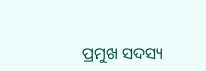ପ୍ରମୁଖ ସଦସ୍ୟ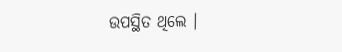ଉପସ୍ଥିତ ଥିଲେ ।